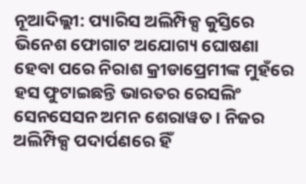ନୂଆଦିଲ୍ଲୀ: ପ୍ୟାରିସ ଅଲିମ୍ପିକ୍ସ କୁସ୍ତିରେ ଭିନେଶ ଫୋଗାଟ ଅଯୋଗ୍ୟ ଘୋଷଣା ହେବା ପରେ ନିରାଶ କ୍ରୀଡାପ୍ରେମୀଙ୍କ ମୁହଁରେ ହସ ଫୁଟାଇଛନ୍ତି ଭାରତର ରେସଲିଂ ସେନସେସନ ଅମନ ଶେରାୱତ । ନିଜର ଅଲିମ୍ପିକ୍ସ ପଦାର୍ପଣରେ ହିଁ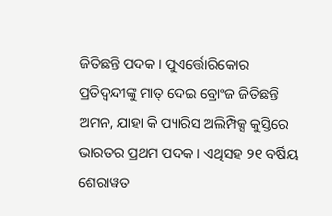ଜିତିଛନ୍ତି ପଦକ । ପୁଏର୍ତ୍ତୋରିକୋର ପ୍ରତିଦ୍ୱନ୍ଦୀଙ୍କୁ ମାତ୍ ଦେଇ ବ୍ରୋଂଜ ଜିତିଛନ୍ତି ଅମନ, ଯାହା କି ପ୍ୟାରିସ ଅଲିମ୍ପିକ୍ସ କୁସ୍ତିରେ ଭାରତର ପ୍ରଥମ ପଦକ । ଏଥିସହ ୨୧ ବର୍ଷିୟ ଶେରାୱତ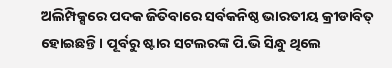ଅଲିମ୍ପିକ୍ସରେ ପଦକ ଜିତିବାରେ ସର୍ବକନିଷ୍ଠ ଭାରତୀୟ କ୍ରୀଡାବିତ୍ ହୋଇଛନ୍ତି । ପୂର୍ବରୁ ଷ୍ଟାର ସଟଲରଙ୍କ ପି.ଭି ସିନ୍ଧୁ ଥିଲେ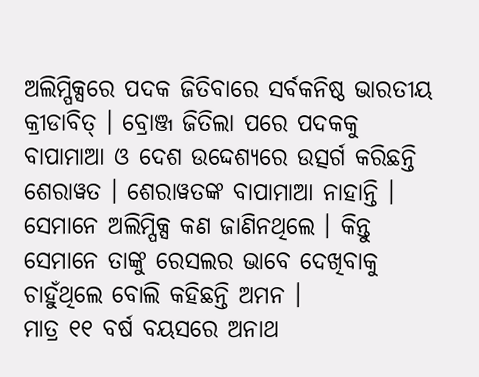ଅଲିମ୍ପିକ୍ସରେ ପଦକ ଜିତିବାରେ ସର୍ବକନିଷ୍ଠ ଭାରତୀୟ କ୍ରୀଡାବିତ୍ । ବ୍ରୋଞ୍ଜ ଜିତିଲା ପରେ ପଦକକୁ ବାପାମାଆ ଓ ଦେଶ ଉଦ୍ଦେଶ୍ୟରେ ଉତ୍ସର୍ଗ କରିଛନ୍ତି ଶେରାୱତ । ଶେରାୱତଙ୍କ ବାପାମାଆ ନାହାନ୍ତି । ସେମାନେ ଅଲିମ୍ପିକ୍ସ କଣ ଜାଣିନଥିଲେ । କିନ୍ତୁ ସେମାନେ ତାଙ୍କୁ ରେସଲର ଭାବେ ଦେଖିବାକୁ ଚାହୁଁଥିଲେ ବୋଲି କହିଛନ୍ତି ଅମନ ।
ମାତ୍ର ୧୧ ବର୍ଷ ବୟସରେ ଅନାଥ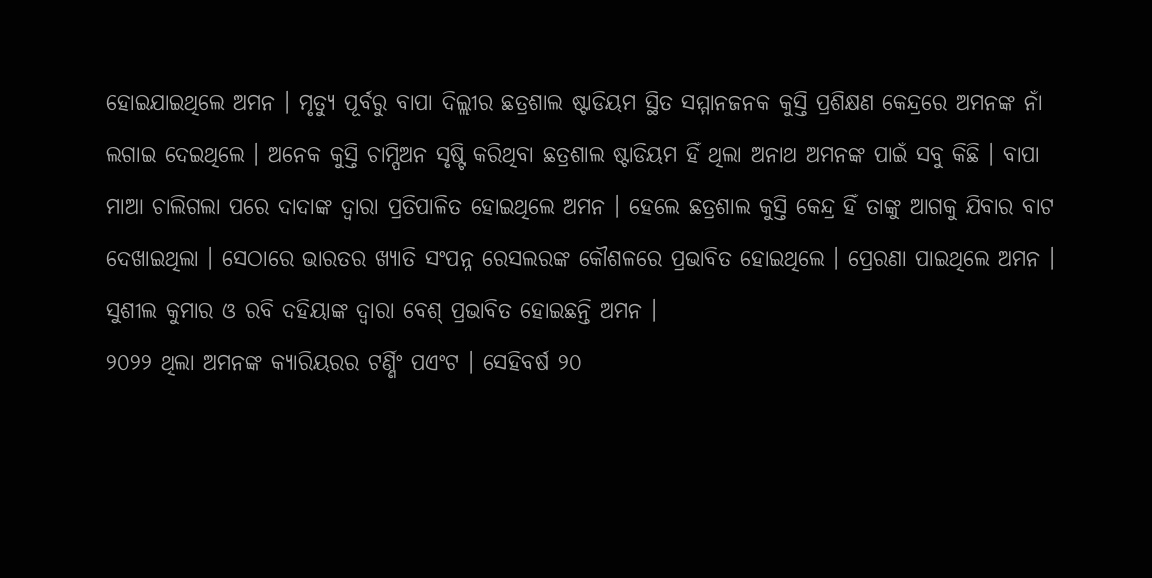ହୋଇଯାଇଥିଲେ ଅମନ । ମୃତ୍ୟୁ ପୂର୍ବରୁ ବାପା ଦିଲ୍ଲୀର ଛତ୍ରଶାଲ ଷ୍ଟାଡିୟମ ସ୍ଥିତ ସମ୍ମାନଜନକ କୁସ୍ତି ପ୍ରଶିକ୍ଷଣ କେନ୍ଦ୍ରରେ ଅମନଙ୍କ ନାଁ ଲଗାଇ ଦେଇଥିଲେ । ଅନେକ କୁସ୍ତି ଚାମ୍ପିଅନ ସୃଷ୍ଟି କରିଥିବା ଛତ୍ରଶାଲ ଷ୍ଟାଡିୟମ ହିଁ ଥିଲା ଅନାଥ ଅମନଙ୍କ ପାଇଁ ସବୁ କିଛି । ବାପା ମାଆ ଚାଲିଗଲା ପରେ ଦାଦାଙ୍କ ଦ୍ୱାରା ପ୍ରତିପାଳିତ ହୋଇଥିଲେ ଅମନ । ହେଲେ ଛତ୍ରଶାଲ କୁସ୍ତି କେନ୍ଦ୍ର ହିଁ ତାଙ୍କୁ ଆଗକୁ ଯିବାର ବାଟ ଦେଖାଇଥିଲା । ସେଠାରେ ଭାରତର ଖ୍ୟାତି ସଂପନ୍ନ ରେସଲରଙ୍କ କୌଶଳରେ ପ୍ରଭାବିତ ହୋଇଥିଲେ । ପ୍ରେରଣା ପାଇଥିଲେ ଅମନ । ସୁଶୀଲ କୁମାର ଓ ରବି ଦହିୟାଙ୍କ ଦ୍ୱାରା ବେଶ୍ ପ୍ରଭାବିତ ହୋଇଛନ୍ତି ଅମନ ।
୨୦୨୨ ଥିଲା ଅମନଙ୍କ କ୍ୟାରିୟରର ଟର୍ଣ୍ଣିଂ ପଏଂଟ । ସେହିବର୍ଷ ୨୦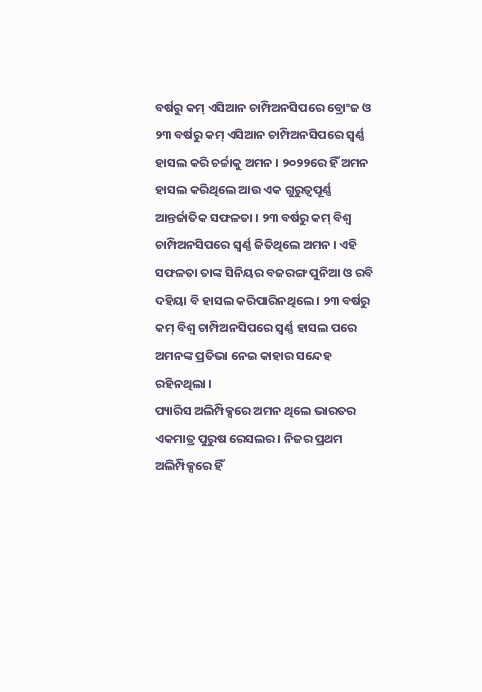ବର୍ଷରୁ କମ୍ ଏସିଆନ ଚାମ୍ପିଅନସିପରେ ବ୍ରୋଂଜ ଓ ୨୩ ବର୍ଷରୁ କମ୍ ଏସିଆନ ଚାମ୍ପିଅନସିପରେ ସ୍ୱର୍ଣ୍ଣ ହାସଲ କରି ଚର୍ଚ୍ଚାକୁ ଅମନ । ୨୦୨୨ରେ ହିଁ ଅମନ ହାସଲ କରିଥିଲେ ଆଉ ଏକ ଗୁରୁତ୍ୱପୂର୍ଣ୍ଣ ଆନ୍ତର୍ଜାତିକ ସଫଳତା । ୨୩ ବର୍ଷରୁ କମ୍ ବିଶ୍ୱ ଚାମ୍ପିଅନସିପରେ ସ୍ୱର୍ଣ୍ଣ ଜିତିଥିଲେ ଅମନ । ଏହି ସଫଳତା ତାଙ୍କ ସିନିୟର ବଜରଙ୍ଗ ପୁନିଆ ଓ ରବି ଦହିୟା ବି ହାସଲ କରିପାରିନଥିଲେ । ୨୩ ବର୍ଷରୁ କମ୍ ବିଶ୍ୱ ଚାମ୍ପିଅନସିପରେ ସ୍ୱର୍ଣ୍ଣ ହାସଲ ପରେ ଅମନଙ୍କ ପ୍ରତିଭା ନେଇ କାହାର ସନ୍ଦେହ ରହିନଥିଲା ।
ପ୍ୟାରିସ ଅଲିମ୍ପିକ୍ସରେ ଅମନ ଥିଲେ ଭାରତର ଏକମାତ୍ର ପୁରୁଷ ରେସଲର । ନିଜର ପ୍ରଥମ ଅଲିମ୍ପିକ୍ସରେ ହିଁ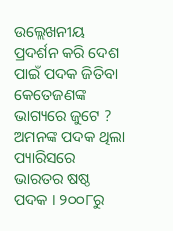ଉଲ୍ଲେଖନୀୟ ପ୍ରଦର୍ଶନ କରି ଦେଶ ପାଇଁ ପଦକ ଜିତିବା କେତେଜଣଙ୍କ ଭାଗ୍ୟରେ ଜୁଟେ ?
ଅମନଙ୍କ ପଦକ ଥିଲା ପ୍ୟାରିସରେ ଭାରତର ଷଷ୍ଠ ପଦକ । ୨୦୦୮ରୁ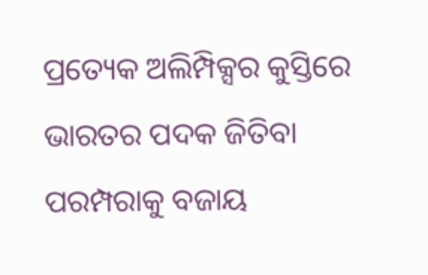ପ୍ରତ୍ୟେକ ଅଲିମ୍ପିକ୍ସର କୁସ୍ତିରେ ଭାରତର ପଦକ ଜିତିବା ପରମ୍ପରାକୁ ବଜାୟ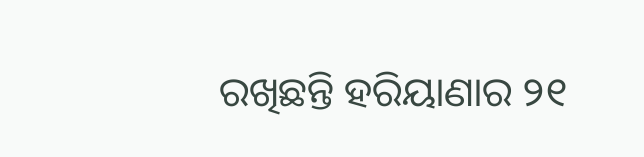ରଖିଛନ୍ତି ହରିୟାଣାର ୨୧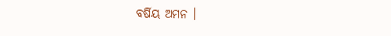ବର୍ଷିୟ ଅମନ ।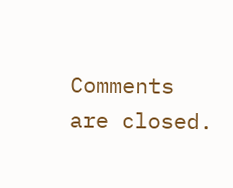Comments are closed.